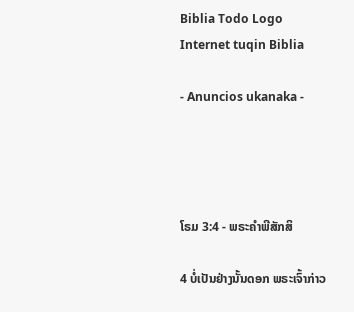Biblia Todo Logo
Internet tuqin Biblia

- Anuncios ukanaka -




ໂຣມ 3:4 - ພຣະຄຳພີສັກສິ

4 ບໍ່ເປັນຢ່າງນັ້ນດອກ ພຣະເຈົ້າກ່າວ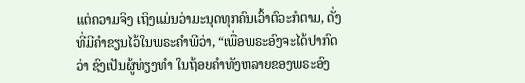ແຕ່ຄວາມຈິງ ເຖິງແມ່ນວ່າມະນຸດທຸກຄົນເວົ້າຕົວະກໍຕາມ, ດັ່ງທີ່ມີຄຳຂຽນໄວ້ໃນພຣະຄຳພີວ່າ, “ເພື່ອພຣະອົງຈະໄດ້ປາກົດວ່າ ຊົງເປັນຜູ້ທ່ຽງທຳ ໃນຖ້ອຍຄຳທັງຫລາຍຂອງພຣະອົງ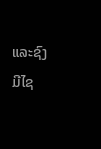ແລະຊົງມີໄຊ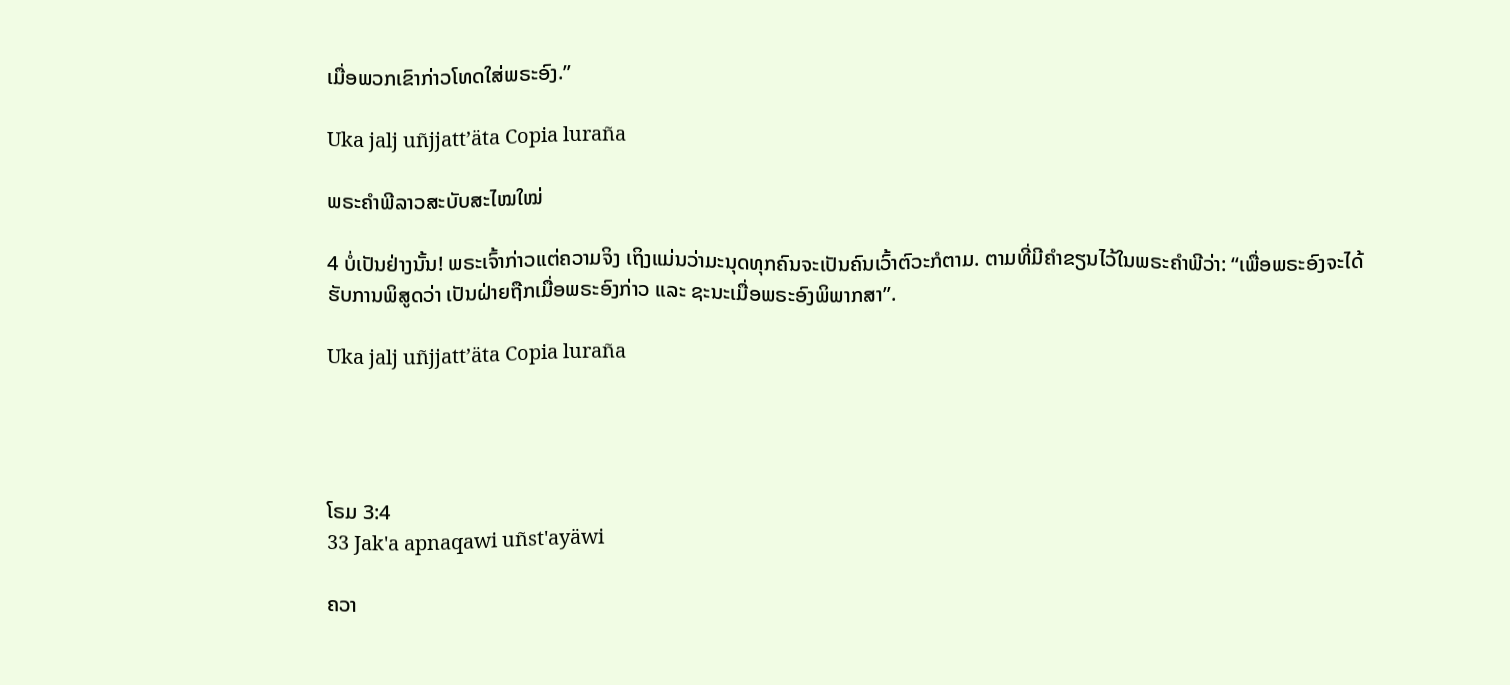ເມື່ອພວກເຂົາກ່າວໂທດໃສ່ພຣະອົງ.”

Uka jalj uñjjattʼäta Copia luraña

ພຣະຄຳພີລາວສະບັບສະໄໝໃໝ່

4 ບໍ່ເປັນຢ່າງນັ້ນ! ພຣະເຈົ້າກ່າວແຕ່ຄວາມຈິງ ເຖິງແມ່ນວ່າມະນຸດທຸກຄົນຈະເປັນຄົນເວົ້າຕົວະກໍຕາມ. ຕາມທີ່ມີຄຳຂຽນໄວ້ໃນພຣະຄຳພີວ່າ: “ເພື່ອພຣະອົງຈະໄດ້ຮັບການພິສູດວ່າ ເປັນຝ່າຍຖືກເມື່ອພຣະອົງກ່າວ ແລະ ຊະນະເມື່ອພຣະອົງພິພາກສາ”.

Uka jalj uñjjattʼäta Copia luraña




ໂຣມ 3:4
33 Jak'a apnaqawi uñst'ayäwi

ຄວາ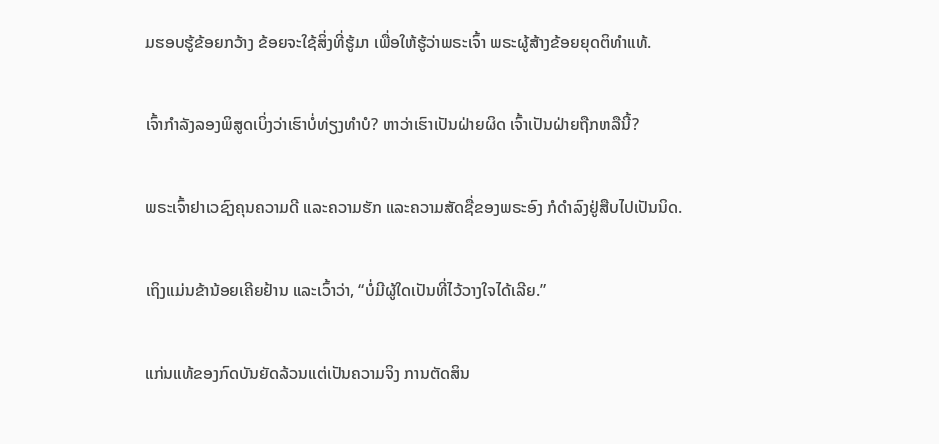ມຮອບຮູ້ຂ້ອຍກວ້າງ ຂ້ອຍຈະໃຊ້ສິ່ງທີ່ຮູ້ມາ ເພື່ອໃຫ້ຮູ້ວ່າພຣະເຈົ້າ ພຣະຜູ້ສ້າງຂ້ອຍຍຸດຕິທຳແທ້.


ເຈົ້າກຳລັງລອງພິສູດເບິ່ງວ່າເຮົາບໍ່ທ່ຽງທຳບໍ? ຫາວ່າເຮົາເປັນຝ່າຍຜິດ ເຈົ້າເປັນຝ່າຍຖືກຫລືນີ້?


ພຣະເຈົ້າຢາເວຊົງຄຸນຄວາມດີ ແລະຄວາມຮັກ ແລະຄວາມສັດຊື່ຂອງພຣະອົງ ກໍດຳລົງຢູ່ສືບໄປເປັນນິດ.


ເຖິງແມ່ນຂ້ານ້ອຍເຄີຍຢ້ານ ແລະເວົ້າວ່າ, “ບໍ່ມີຜູ້ໃດເປັນທີ່ໄວ້ວາງໃຈໄດ້ເລີຍ.”


ແກ່ນແທ້ຂອງກົດບັນຍັດລ້ວນແຕ່ເປັນຄວາມຈິງ ການຕັດສິນ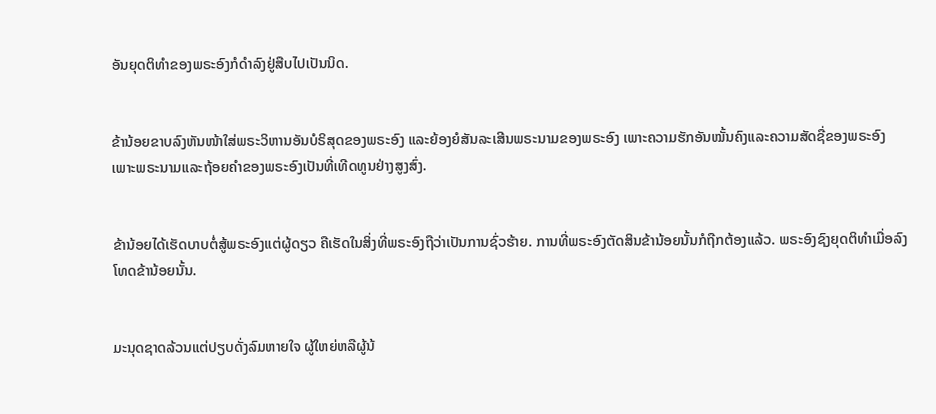ອັນຍຸດຕິທຳຂອງພຣະອົງກໍດຳລົງຢູ່ສືບໄປເປັນນິດ.


ຂ້ານ້ອຍຂາບລົງຫັນໜ້າໃສ່ພຣະວິຫານອັນບໍຣິສຸດຂອງພຣະອົງ ແລະຍ້ອງຍໍສັນລະເສີນພຣະນາມຂອງພຣະອົງ ເພາະຄວາມຮັກອັນໝັ້ນຄົງແລະຄວາມສັດຊື່ຂອງພຣະອົງ ເພາະພຣະນາມແລະຖ້ອຍຄຳຂອງພຣະອົງເປັນທີ່ເທີດທູນຢ່າງສູງສົ່ງ.


ຂ້ານ້ອຍໄດ້ເຮັດບາບຕໍ່ສູ້ພຣະອົງແຕ່ຜູ້ດຽວ ຄືເຮັດໃນສິ່ງທີ່ພຣະອົງຖືວ່າເປັນການຊົ່ວຮ້າຍ. ການທີ່ພຣະອົງຕັດສິນຂ້ານ້ອຍນັ້ນກໍຖືກຕ້ອງແລ້ວ. ພຣະອົງຊົງຍຸດຕິທຳເມື່ອລົງໂທດຂ້ານ້ອຍນັ້ນ.


ມະນຸດຊາດລ້ວນແຕ່ປຽບດັ່ງລົມຫາຍໃຈ ຜູ້ໃຫຍ່ຫລືຜູ້ນ້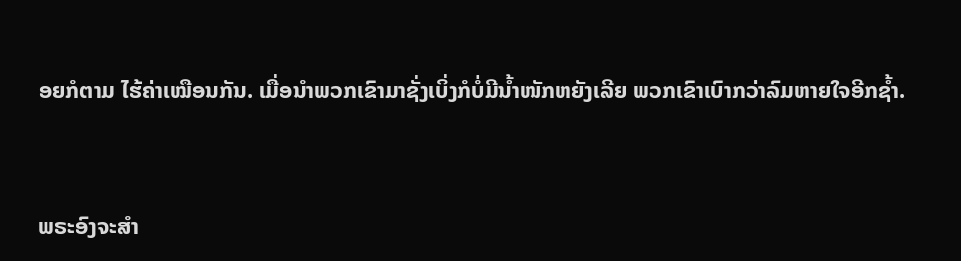ອຍກໍຕາມ ໄຮ້ຄ່າເໝືອນກັນ. ເມື່ອນຳພວກເຂົາມາຊັ່ງເບິ່ງກໍບໍ່ມີນໍ້າໜັກຫຍັງເລີຍ ພວກເຂົາເບົາກວ່າລົມຫາຍໃຈອີກຊໍ້າ.


ພຣະອົງຈະສຳ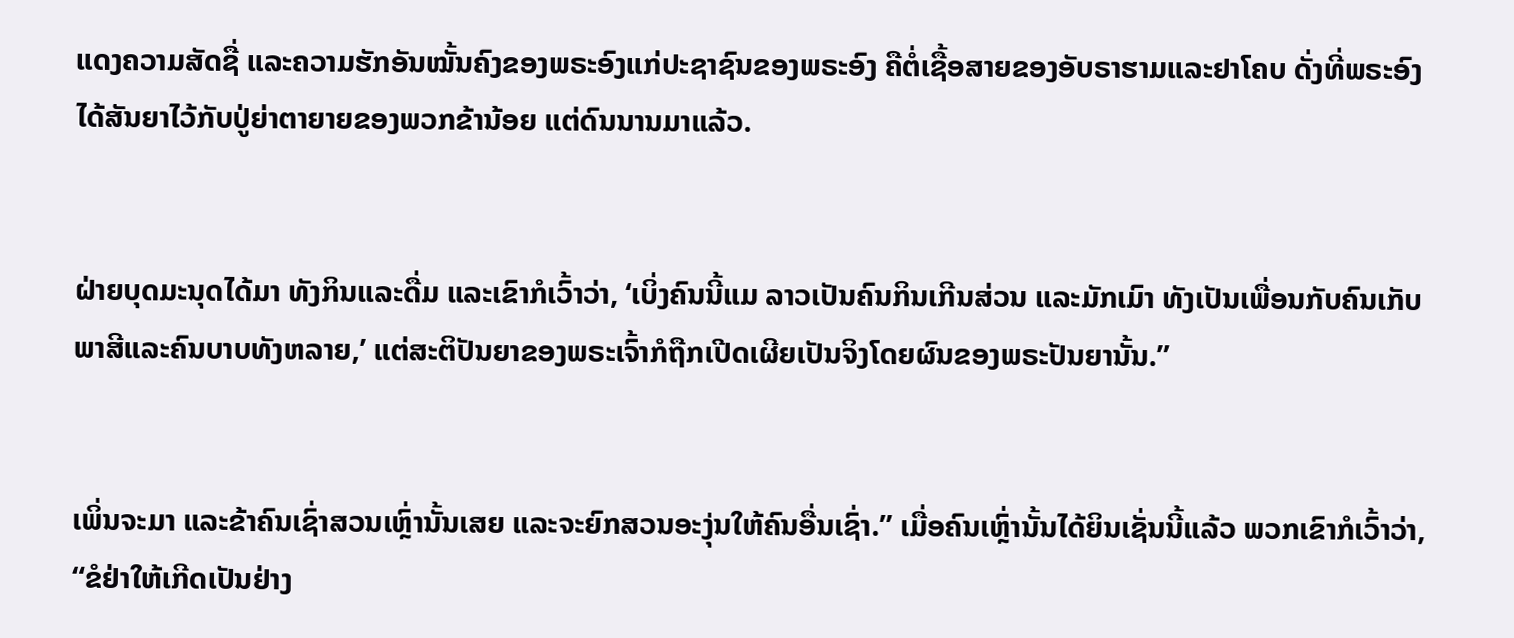ແດງຄວາມສັດຊື່ ແລະຄວາມຮັກອັນໝັ້ນຄົງຂອງພຣະອົງແກ່ປະຊາຊົນຂອງພຣະອົງ ຄືຕໍ່ເຊື້ອສາຍຂອງອັບຣາຮາມແລະຢາໂຄບ ດັ່ງທີ່ພຣະອົງໄດ້ສັນຍາໄວ້ກັບປູ່ຍ່າຕາຍາຍຂອງພວກຂ້ານ້ອຍ ແຕ່ດົນນານມາແລ້ວ.


ຝ່າຍບຸດມະນຸດໄດ້ມາ ທັງກິນແລະດື່ມ ແລະເຂົາກໍເວົ້າວ່າ, ‘ເບິ່ງຄົນນີ້ແມ ລາວເປັນຄົນກິນເກີນສ່ວນ ແລະມັກເມົາ ທັງເປັນເພື່ອນກັບຄົນເກັບພາສີແລະຄົນບາບທັງຫລາຍ,’ ແຕ່ສະຕິປັນຍາຂອງພຣະເຈົ້າກໍຖືກເປີດເຜີຍເປັນຈິງໂດຍຜົນຂອງພຣະປັນຍານັ້ນ.”


ເພິ່ນຈະມາ ແລະຂ້າຄົນເຊົ່າສວນເຫຼົ່ານັ້ນເສຍ ແລະຈະຍົກສວນອະງຸ່ນໃຫ້ຄົນອື່ນເຊົ່າ.” ເມື່ອຄົນເຫຼົ່ານັ້ນໄດ້ຍິນເຊັ່ນນີ້ແລ້ວ ພວກເຂົາກໍເວົ້າວ່າ, “ຂໍຢ່າໃຫ້ເກີດເປັນຢ່າງ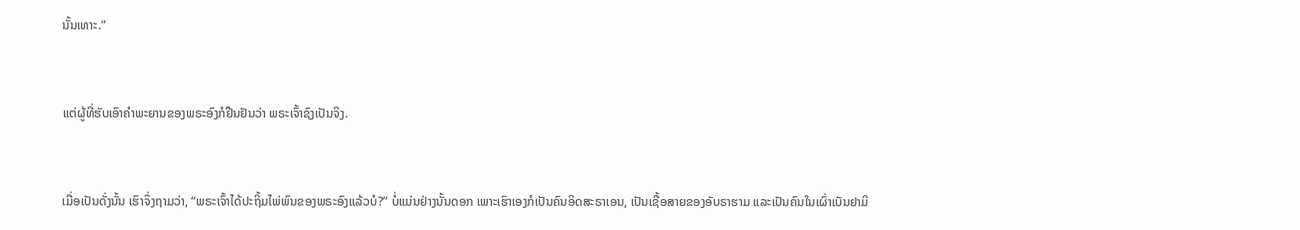ນັ້ນເທາະ.”


ແຕ່ຜູ້ທີ່ຮັບເອົາຄຳພະຍານຂອງພຣະອົງກໍຢືນຢັນວ່າ ພຣະເຈົ້າຊົງເປັນຈິງ.


ເມື່ອເປັນດັ່ງນັ້ນ ເຮົາຈຶ່ງຖາມວ່າ, “ພຣະເຈົ້າໄດ້ປະຖິ້ມໄພ່ພົນຂອງພຣະອົງແລ້ວບໍ?” ບໍ່ແມ່ນຢ່າງນັ້ນດອກ ເພາະເຮົາເອງກໍເປັນຄົນອິດສະຣາເອນ, ເປັນເຊື້ອສາຍຂອງອັບຣາຮາມ ແລະເປັນຄົນໃນເຜົ່າເບັນຢາມິ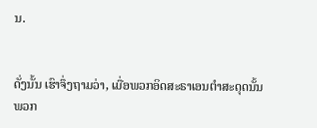ນ.


ດັ່ງນັ້ນ ເຮົາຈຶ່ງຖາມວ່າ, ເມື່ອພວກອິດສະຣາເອນຕຳສະດຸດນັ້ນ ພວກ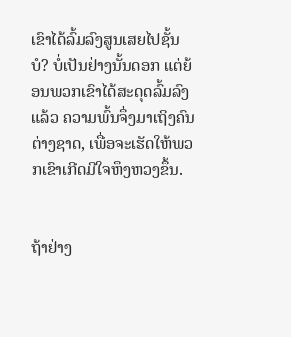ເຂົາໄດ້ລົ້ມລົງສູນເສຍໄປຊັ້ນບໍ? ບໍ່ເປັນຢ່າງນັ້ນດອກ ແຕ່ຍ້ອນພວກເຂົາໄດ້ສະດຸດລົ້ມລົງແລ້ວ ຄວາມພົ້ນຈຶ່ງມາເຖິງຄົນຕ່າງຊາດ, ເພື່ອຈະເຮັດໃຫ້ພວກເຂົາເກີດມີໃຈຫຶງຫວງຂຶ້ນ.


ຖ້າຢ່າງ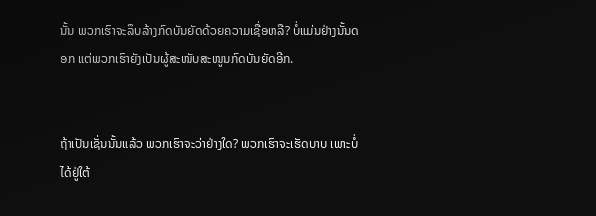ນັ້ນ ພວກເຮົາຈະລຶບລ້າງກົດບັນຍັດດ້ວຍຄວາມເຊື່ອຫລື? ບໍ່ແມ່ນຢ່າງນັ້ນດອກ ແຕ່ພວກເຮົາຍັງເປັນຜູ້ສະໜັບສະໜູນກົດບັນຍັດອີກ.


ຖ້າເປັນເຊັ່ນນັ້ນແລ້ວ ພວກເຮົາຈະວ່າຢ່າງໃດ? ພວກເຮົາຈະເຮັດບາບ ເພາະບໍ່ໄດ້ຢູ່ໃຕ້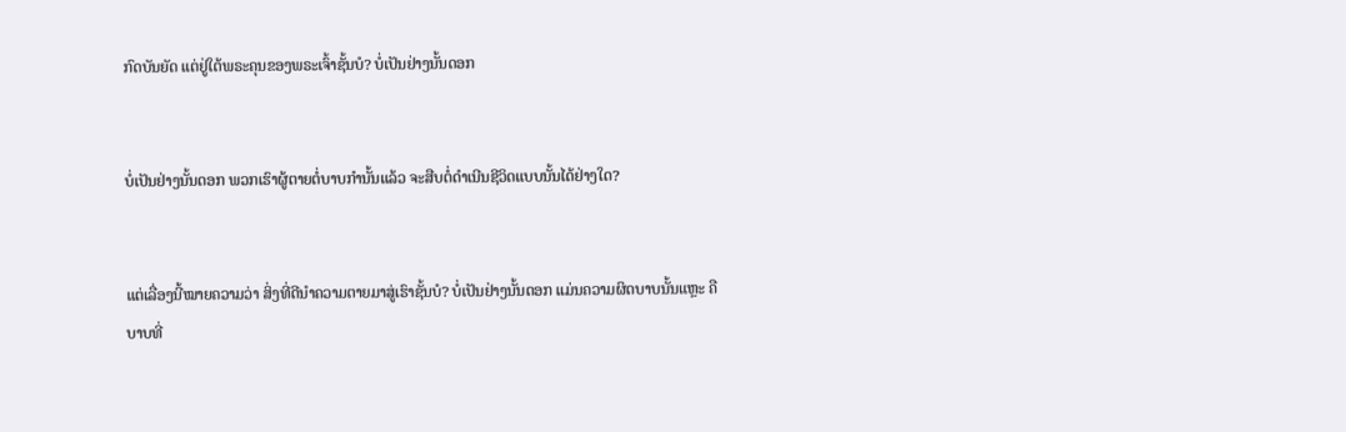ກົດບັນຍັດ ແຕ່ຢູ່ໃຕ້ພຣະຄຸນຂອງພຣະເຈົ້າຊັ້ນບໍ? ບໍ່ເປັນຢ່າງນັ້ນດອກ


ບໍ່ເປັນຢ່າງນັ້ນດອກ ພວກເຮົາຜູ້ຕາຍຕໍ່ບາບກຳນັ້ນແລ້ວ ຈະສືບຕໍ່ດຳເນີນຊີວິດແບບນັ້ນໄດ້ຢ່າງໃດ?


ແຕ່ເລື່ອງນີ້ໝາຍຄວາມວ່າ ສິ່ງທີ່ດີນຳຄວາມຕາຍມາສູ່ເຮົາຊັ້ນບໍ? ບໍ່ເປັນຢ່າງນັ້ນດອກ ແມ່ນຄວາມຜິດບາບນັ້ນແຫຼະ ຄືບາບທີ່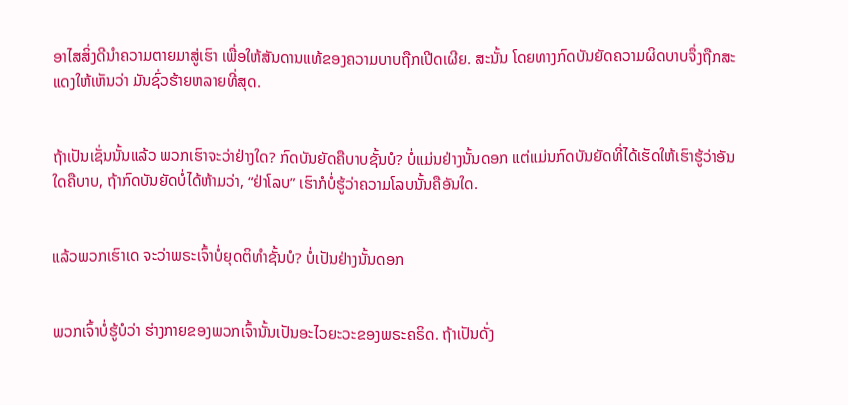ອາໄສສິ່ງດີນຳຄວາມຕາຍມາສູ່ເຮົາ ເພື່ອໃຫ້ສັນດານແທ້ຂອງຄວາມບາບຖືກເປີດເຜີຍ. ສະນັ້ນ ໂດຍທາງກົດບັນຍັດຄວາມຜິດບາບຈຶ່ງຖືກສະແດງໃຫ້ເຫັນວ່າ ມັນຊົ່ວຮ້າຍຫລາຍທີ່ສຸດ.


ຖ້າເປັນເຊັ່ນນັ້ນແລ້ວ ພວກເຮົາຈະວ່າຢ່າງໃດ? ກົດບັນຍັດຄືບາບຊັ້ນບໍ? ບໍ່ແມ່ນຢ່າງນັ້ນດອກ ແຕ່ແມ່ນກົດບັນຍັດທີ່ໄດ້ເຮັດໃຫ້ເຮົາຮູ້ວ່າອັນໃດຄືບາບ, ຖ້າກົດບັນຍັດບໍ່ໄດ້ຫ້າມວ່າ, “ຢ່າໂລບ” ເຮົາກໍບໍ່ຮູ້ວ່າຄວາມໂລບນັ້ນຄືອັນໃດ.


ແລ້ວພວກເຮົາເດ ຈະວ່າພຣະເຈົ້າບໍ່ຍຸດຕິທຳຊັ້ນບໍ? ບໍ່ເປັນຢ່າງນັ້ນດອກ


ພວກເຈົ້າບໍ່ຮູ້ບໍວ່າ ຮ່າງກາຍຂອງພວກເຈົ້ານັ້ນເປັນອະໄວຍະວະຂອງພຣະຄຣິດ. ຖ້າເປັນດັ່ງ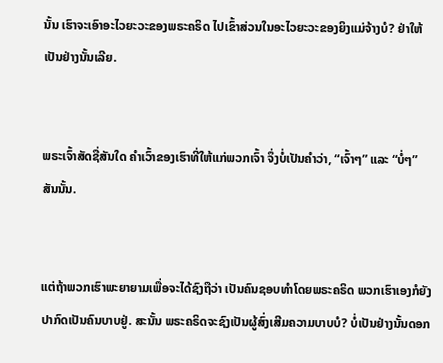ນັ້ນ ເຮົາຈະເອົາອະໄວຍະວະຂອງພຣະຄຣິດ ໄປເຂົ້າສ່ວນໃນອະໄວຍະວະຂອງຍິງແມ່ຈ້າງບໍ? ຢ່າໃຫ້ເປັນຢ່າງນັ້ນເລີຍ.


ພຣະເຈົ້າສັດຊື່ສັນໃດ ຄຳເວົ້າຂອງເຮົາທີ່ໃຫ້ແກ່ພວກເຈົ້າ ຈຶ່ງບໍ່ເປັນຄຳວ່າ, “ເຈົ້າໆ” ແລະ “ບໍ່ໆ” ສັນນັ້ນ.


ແຕ່ຖ້າພວກເຮົາພະຍາຍາມເພື່ອຈະໄດ້ຊົງຖືວ່າ ເປັນຄົນຊອບທຳໂດຍພຣະຄຣິດ ພວກເຮົາເອງກໍຍັງປາກົດເປັນຄົນບາບຢູ່. ສະນັ້ນ ພຣະຄຣິດຈະຊົງເປັນຜູ້ສົ່ງເສີມຄວາມບາບບໍ? ບໍ່ເປັນຢ່າງນັ້ນດອກ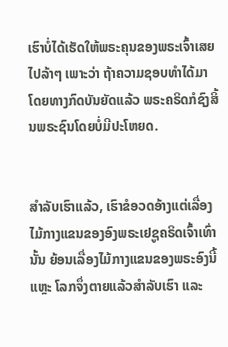ເຮົາບໍ່ໄດ້ເຮັດໃຫ້ພຣະຄຸນຂອງພຣະເຈົ້າເສຍໄປລ້າໆ ເພາະວ່າ ຖ້າຄວາມຊອບທຳໄດ້ມາໂດຍທາງກົດບັນຍັດແລ້ວ ພຣະຄຣິດກໍຊົງສິ້ນພຣະຊົນໂດຍບໍ່ມີປະໂຫຍດ.


ສຳລັບເຮົາແລ້ວ, ເຮົາຂໍອວດອ້າງແຕ່ເລື່ອງໄມ້ກາງແຂນຂອງອົງພຣະເຢຊູຄຣິດເຈົ້າເທົ່ານັ້ນ ຍ້ອນເລື່ອງໄມ້ກາງແຂນຂອງພຣະອົງນີ້ແຫຼະ ໂລກຈຶ່ງຕາຍແລ້ວສຳລັບເຮົາ ແລະ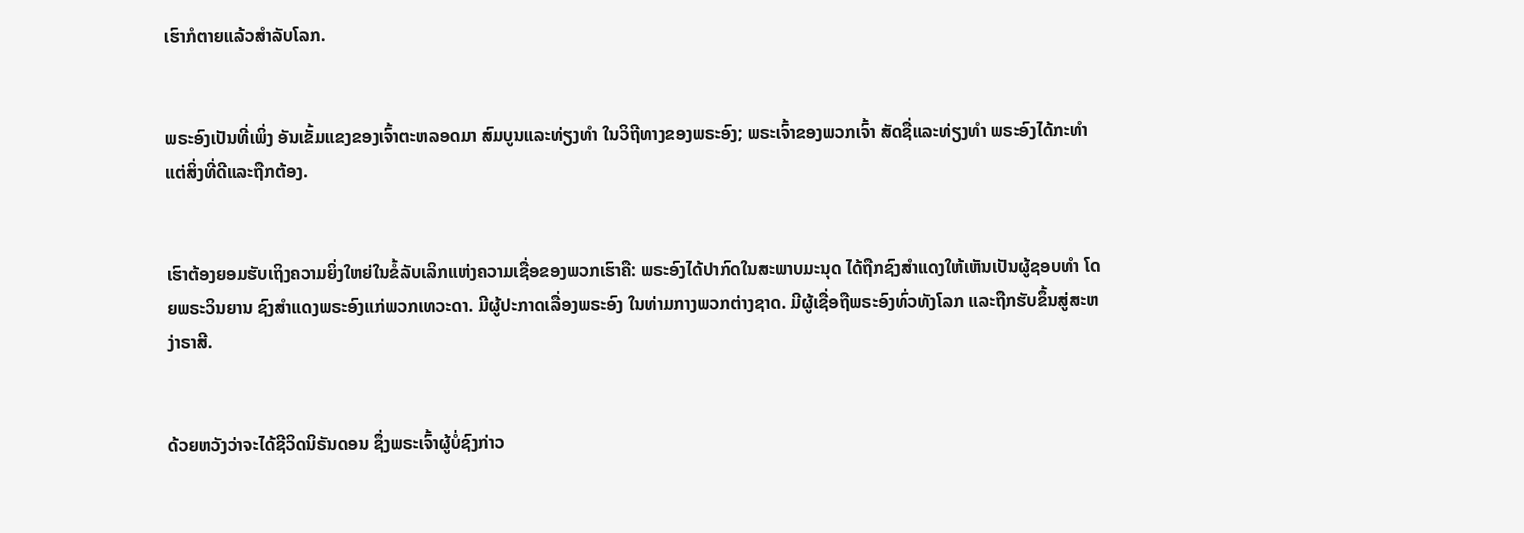ເຮົາກໍຕາຍແລ້ວສຳລັບໂລກ.


ພຣະອົງເປັນທີ່ເພິ່ງ ອັນເຂັ້ມແຂງຂອງເຈົ້າຕະຫລອດມາ ສົມບູນແລະທ່ຽງທຳ ໃນວິຖີທາງຂອງພຣະອົງ; ພຣະເຈົ້າຂອງພວກເຈົ້າ ສັດຊື່ແລະທ່ຽງທຳ ພຣະອົງໄດ້ກະທຳ ແຕ່ສິ່ງທີ່ດີແລະຖືກຕ້ອງ.


ເຮົາຕ້ອງຍອມຮັບເຖິງຄວາມຍິ່ງໃຫຍ່ໃນຂໍ້ລັບເລິກແຫ່ງຄວາມເຊື່ອຂອງພວກເຮົາຄື: ພຣະອົງໄດ້ປາກົດໃນສະພາບມະນຸດ ໄດ້ຖືກຊົງສຳແດງໃຫ້ເຫັນເປັນຜູ້ຊອບທຳ ໂດຍພຣະວິນຍານ ຊົງສຳແດງພຣະອົງແກ່ພວກເທວະດາ. ມີຜູ້ປະກາດເລື່ອງພຣະອົງ ໃນທ່າມກາງພວກຕ່າງຊາດ. ມີຜູ້ເຊື່ອຖືພຣະອົງທົ່ວທັງໂລກ ແລະຖືກຮັບຂຶ້ນສູ່ສະຫງ່າຣາສີ.


ດ້ວຍຫວັງວ່າຈະໄດ້ຊີວິດນິຣັນດອນ ຊຶ່ງພຣະເຈົ້າຜູ້ບໍ່ຊົງກ່າວ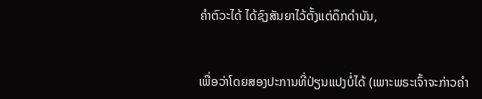ຄຳຕົວະໄດ້ ໄດ້ຊົງສັນຍາໄວ້ຕັ້ງແຕ່ດຶກດຳບັນ,


ເພື່ອວ່າໂດຍສອງປະການທີ່ປ່ຽນແປງບໍ່ໄດ້ (ເພາະພຣະເຈົ້າຈະກ່າວຄຳ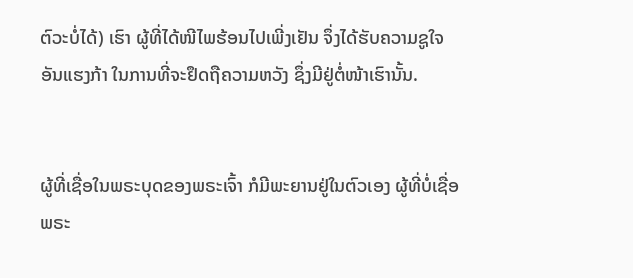ຕົວະບໍ່ໄດ້) ເຮົາ ຜູ້ທີ່ໄດ້ໜີໄພຮ້ອນໄປເພີ່ງເຢັນ ຈຶ່ງໄດ້ຮັບຄວາມຊູໃຈອັນແຮງກ້າ ໃນການທີ່ຈະຢຶດຖືຄວາມຫວັງ ຊຶ່ງມີຢູ່ຕໍ່ໜ້າເຮົານັ້ນ.


ຜູ້ທີ່ເຊື່ອໃນພຣະບຸດຂອງພຣະເຈົ້າ ກໍມີພະຍານຢູ່ໃນຕົວເອງ ຜູ້ທີ່ບໍ່ເຊື່ອພຣະ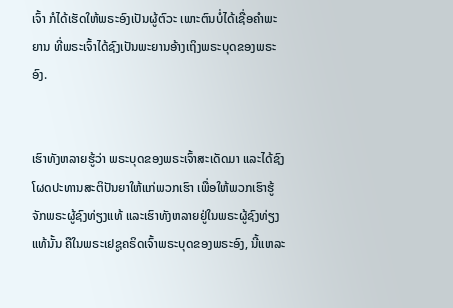ເຈົ້າ ກໍໄດ້ເຮັດໃຫ້ພຣະອົງເປັນຜູ້ຕົວະ ເພາະຕົນບໍ່ໄດ້ເຊື່ອຄຳພະຍານ ທີ່ພຣະເຈົ້າໄດ້ຊົງເປັນພະຍານອ້າງເຖິງພຣະບຸດຂອງພຣະອົງ.


ເຮົາທັງຫລາຍຮູ້ວ່າ ພຣະບຸດຂອງພຣະເຈົ້າສະເດັດມາ ແລະໄດ້ຊົງໂຜດປະທານສະຕິປັນຍາໃຫ້ແກ່ພວກເຮົາ ເພື່ອໃຫ້ພວກເຮົາຮູ້ຈັກພຣະຜູ້ຊົງທ່ຽງແທ້ ແລະເຮົາທັງຫລາຍຢູ່ໃນພຣະຜູ້ຊົງທ່ຽງແທ້ນັ້ນ ຄືໃນພຣະເຢຊູຄຣິດເຈົ້າພຣະບຸດຂອງພຣະອົງ, ນີ້ແຫລະ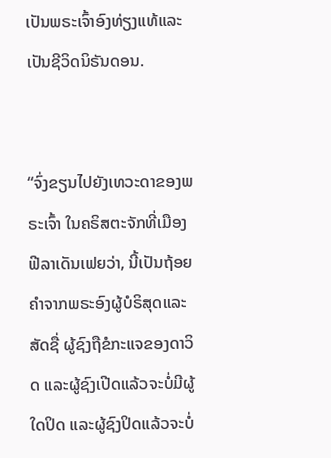ເປັນພຣະເຈົ້າອົງທ່ຽງແທ້ແລະເປັນຊີວິດນິຣັນດອນ.


“ຈົ່ງຂຽນໄປຍັງເທວະດາຂອງພຣະເຈົ້າ ໃນຄຣິສຕະຈັກທີ່ເມືອງຟີລາເດັນເຟຍວ່າ, ນີ້ເປັນຖ້ອຍຄຳຈາກພຣະອົງຜູ້ບໍຣິສຸດແລະສັດຊື່ ຜູ້ຊົງຖືຂໍກະແຈຂອງດາວິດ ແລະຜູ້ຊົງເປີດແລ້ວຈະບໍ່ມີຜູ້ໃດປິດ ແລະຜູ້ຊົງປິດແລ້ວຈະບໍ່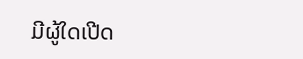ມີຜູ້ໃດເປີດ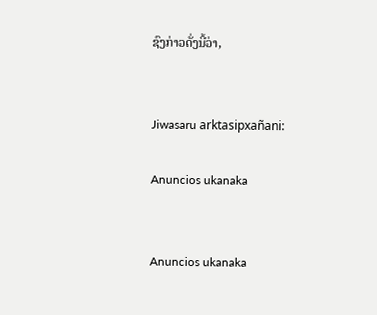ຊົງກ່າວດັ່ງນີ້ວ່າ,


Jiwasaru arktasipxañani:

Anuncios ukanaka


Anuncios ukanaka